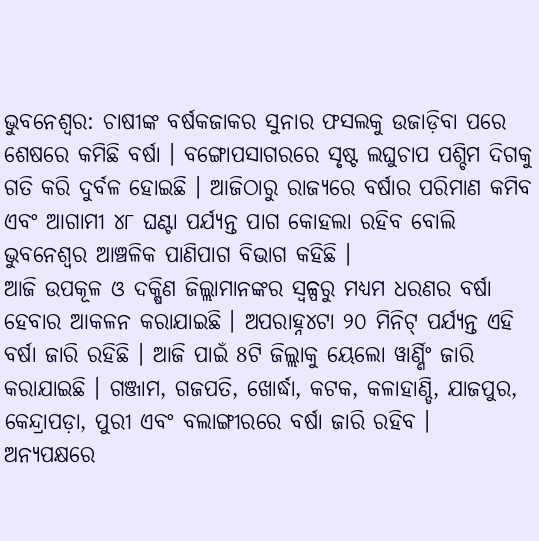ଭୁବନେଶ୍ୱର: ଚାଷୀଙ୍କ ବର୍ଷକଜାକର ସୁନାର ଫସଲକୁ ଉଜାଡ଼ିବା ପରେ ଶେଷରେ କମିଛି ବର୍ଷା । ବଙ୍ଗୋପସାଗରରେ ସୃଷ୍ଟ ଲଘୁଚାପ ପଶ୍ଚିମ ଦିଗକୁ ଗତି କରି ଦୁର୍ବଳ ହୋଇଛି । ଆଜିଠାରୁ ରାଜ୍ୟରେ ବର୍ଷାର ପରିମାଣ କମିବ ଏବଂ ଆଗାମୀ ୪୮ ଘଣ୍ଟା ପର୍ଯ୍ୟନ୍ତ ପାଗ କୋହଲା ରହିବ ବୋଲି ଭୁବନେଶ୍ୱର ଆଞ୍ଚଳିକ ପାଣିପାଗ ବିଭାଗ କହିଛି ।
ଆଜି ଉପକୂଳ ଓ ଦକ୍ଷିଣ ଜିଲ୍ଲାମାନଙ୍କର ସ୍ୱଳ୍ପରୁ ମଧ୍ୟମ ଧରଣର ବର୍ଷା ହେବାର ଆକଳନ କରାଯାଇଛି । ଅପରାହ୍ନ୪ଟା ୨୦ ମିନିଟ୍ ପର୍ଯ୍ୟନ୍ତ ଏହି ବର୍ଷା ଜାରି ରହିଛି । ଆଜି ପାଇଁ 8ଟି ଜିଲ୍ଲାକୁ ୟେଲୋ ୱାର୍ଣ୍ଣିଂ ଜାରି କରାଯାଇଛି । ଗଞ୍ଜାମ, ଗଜପତି, ଖୋର୍ଦ୍ଧା, କଟକ, କଳାହାଣ୍ଡି, ଯାଜପୁର, କେନ୍ଦ୍ରାପଡ଼ା, ପୁରୀ ଏବଂ ବଲାଙ୍ଗୀରରେ ବର୍ଷା ଜାରି ରହିବ ।
ଅନ୍ୟପକ୍ଷରେ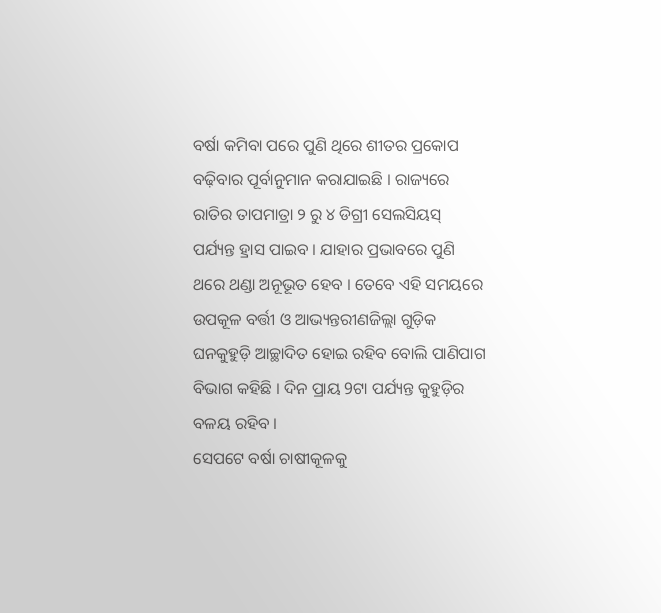ବର୍ଷା କମିବା ପରେ ପୁଣି ଥିରେ ଶୀତର ପ୍ରକୋପ ବଢ଼ିବାର ପୂର୍ବାନୁମାନ କରାଯାଇଛି । ରାଜ୍ୟରେ ରାତିର ତାପମାତ୍ରା ୨ ରୁ ୪ ଡିଗ୍ରୀ ସେଲସିୟସ୍ ପର୍ଯ୍ୟନ୍ତ ହ୍ରାସ ପାଇବ । ଯାହାର ପ୍ରଭାବରେ ପୁଣି ଥରେ ଥଣ୍ଡା ଅନୂଭୂତ ହେବ । ତେବେ ଏହି ସମୟରେ ଉପକୂଳ ବର୍ତ୍ତୀ ଓ ଆଭ୍ୟନ୍ତରୀଣଜିଲ୍ଲା ଗୁଡ଼ିକ ଘନକୁହୁଡ଼ି ଆଚ୍ଛାଦିତ ହୋଇ ରହିବ ବୋଲି ପାଣିପାଗ ବିଭାଗ କହିଛି । ଦିନ ପ୍ରାୟ 9ଟା ପର୍ଯ୍ୟନ୍ତ କୁହୁଡ଼ିର ବଳୟ ରହିବ ।
ସେପଟେ ବର୍ଷା ଚାଷୀକୂଳକୁ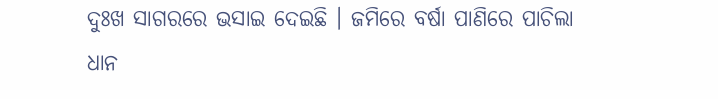ଦୁଃଖ ସାଗରରେ ଭସାଇ ଦେଇଛି । ଜମିରେ ବର୍ଷା ପାଣିରେ ପାଚିଲା ଧାନ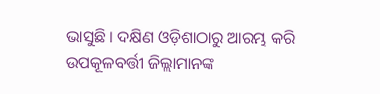ଭାସୁଛି । ଦକ୍ଷିଣ ଓଡ଼ିଶାଠାରୁ ଆରମ୍ଭ କରି ଉପକୂଳବର୍ତ୍ତୀ ଜିଲ୍ଲାମାନଙ୍କ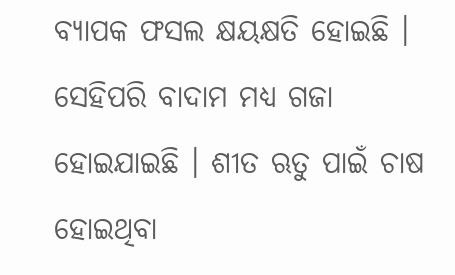ବ୍ୟାପକ ଫସଲ କ୍ଷୟକ୍ଷତି ହୋଇଛି । ସେହିପରି ବାଦାମ ମଧ୍ୟ ଗଜା ହୋଇଯାଇଛି । ଶୀତ ଋତୁ ପାଇଁ ଚାଷ ହୋଇଥିବା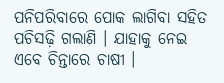ପନିପରିବାରେ ପୋକ ଲାଗିବା ସହିତ ପଚିସଢ଼ି ଗଲାଣି । ଯାହାକୁ ନେଇ ଏବେ ଚିନ୍ତାରେ ଚାଷୀ ।